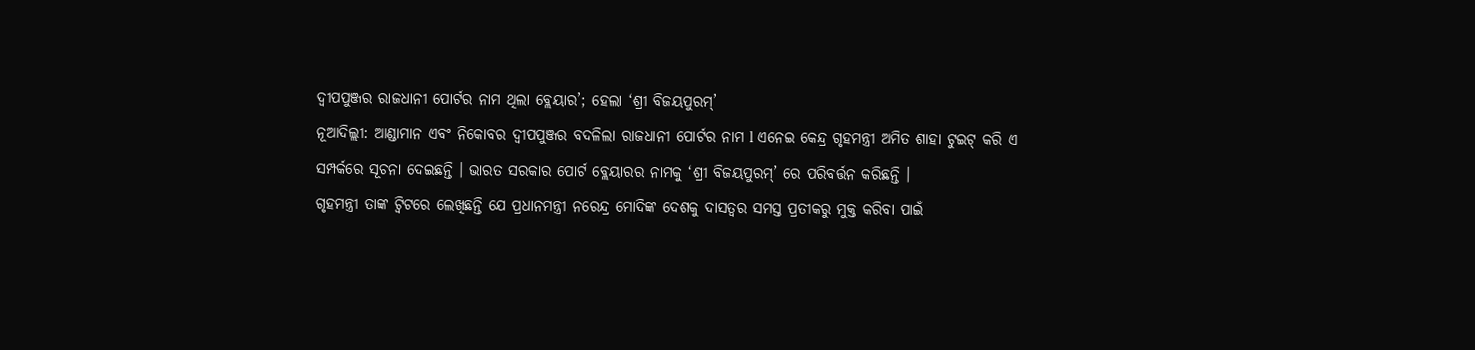ଦ୍ୱୀପପୁଞ୍ଜର ରାଜଧାନୀ ପୋର୍ଟର ନାମ ଥିଲା ବ୍ଲେୟାର’; ହେଲା ‘ଶ୍ରୀ ବିଜୟପୁରମ୍’
ନୂଆଦିଲ୍ଲୀ: ଆଣ୍ଡାମାନ ଏବଂ ନିକୋବର ଦ୍ୱୀପପୁଞ୍ଜର ବଦଳିଲା ରାଜଧାନୀ ପୋର୍ଟର ନାମ l ଏନେଇ କେନ୍ଦ୍ର ଗୃହମନ୍ତ୍ରୀ ଅମିତ ଶାହା ଟୁଇଟ୍ କରି ଏ ସମ୍ପର୍କରେ ସୂଚନା ଦେଇଛନ୍ତି । ଭାରତ ସରକାର ପୋର୍ଟ ବ୍ଲେୟାରର ନାମକୁ ‘ଶ୍ରୀ ବିଜୟପୁରମ୍’ ରେ ପରିବର୍ତ୍ତନ କରିଛନ୍ତି ।
ଗୃହମନ୍ତ୍ରୀ ତାଙ୍କ ଟ୍ୱିଟରେ ଲେଖିଛନ୍ତି ଯେ ପ୍ରଧାନମନ୍ତ୍ରୀ ନରେନ୍ଦ୍ର ମୋଦିଙ୍କ ଦେଶକୁ ଦାସତ୍ୱର ସମସ୍ତ ପ୍ରତୀକରୁ ମୁକ୍ତ କରିବା ପାଇଁ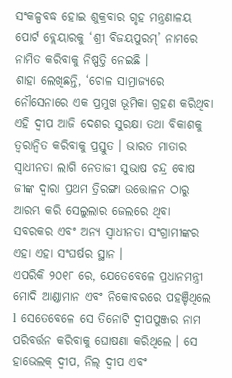ସଂକଳ୍ପବଦ୍ଧ ହୋଇ ଶୁକ୍ରବାର ଗୃହ ମନ୍ତ୍ରଣାଳୟ ପୋର୍ଟ ବ୍ଲେୟାରକୁ ‘ଶ୍ରୀ ବିଜୟପୁରମ୍’ ନାମରେ ନାମିତ କରିବାକୁ ନିଷ୍ପତ୍ତି ନେଇଛି ।
ଶାହା ଲେଖିଛନ୍ତି, ‘ଚୋଳ ସାମ୍ରାଜ୍ୟରେ ନୌସେନାରେ ଏକ ପ୍ରମୁଖ ଭୂମିକା ଗ୍ରହଣ କରିଥିବା ଏହି ଦ୍ୱୀପ ଆଜି ଦେଶର ସୁରକ୍ଷା ତଥା ବିକାଶକୁ ତ୍ୱରାନ୍ୱିତ କରିବାକୁ ପ୍ରସ୍ତୁତ । ଭାରତ ମାତାର ସ୍ୱାଧୀନତା ଲାଗି ନେତାଜୀ ସୁଭାଷ ଚନ୍ଦ୍ର ବୋଷ ଜୀଙ୍କ ଦ୍ୱାରା ପ୍ରଥମ ତ୍ରିରଙ୍ଗା ଉତ୍ତୋଳନ ଠାରୁ ଆରମ୍ଭ କରି ସେଲୁଲାର ଜେଲରେ ଥିବା ସବରକର ଏବଂ ଅନ୍ୟ ସ୍ୱାଧୀନତା ସଂଗ୍ରାମୀଙ୍କର ଏହା ଏହା ସଂଘର୍ଷର ସ୍ଥାନ ।
ଏପରିକି ୨୦୧୮ ରେ, ଯେତେବେଳେ ପ୍ରଧାନମନ୍ତ୍ରୀ ମୋଦି ଆଣ୍ଡାମାନ ଏବଂ ନିକୋବରରେ ପହଞ୍ଚିଥିଲେ l ସେତେବେଳେ ସେ ତିନୋଟି ଦ୍ୱୀପପୁଞ୍ଜର ନାମ ପରିବର୍ତ୍ତନ କରିବାକୁ ଘୋଷଣା କରିଥିଲେ । ସେ ହାଭେଲକ୍ ଦ୍ୱୀପ, ନିଲ୍ ଦ୍ୱୀପ ଏବଂ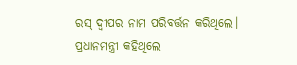ରସ୍ ଦ୍ୱୀପର ନାମ ପରିବର୍ତ୍ତନ କରିଥିଲେ। ପ୍ରଧାନମନ୍ତ୍ରୀ କହିଥିଲେ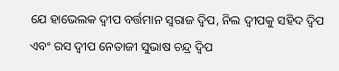ଯେ ହାଭେଲକ ଦ୍ୱୀପ ବର୍ତ୍ତମାନ ସ୍ୱରାଜ ଦ୍ୱିପ, ନିଲ ଦ୍ୱୀପକୁ ସହିଦ ଦ୍ୱିପ ଏବଂ ରସ ଦ୍ୱୀପ ନେତାଜୀ ସୁଭାଷ ଚନ୍ଦ୍ର ଦ୍ୱିପ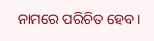ନାମରେ ପରିଚିତ ହେବ।